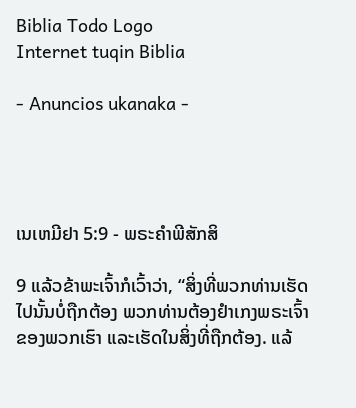Biblia Todo Logo
Internet tuqin Biblia

- Anuncios ukanaka -




ເນເຫມີຢາ 5:9 - ພຣະຄຳພີສັກສິ

9 ແລ້ວຂ້າພະເຈົ້າກໍເວົ້າວ່າ, “ສິ່ງທີ່ພວກທ່ານເຮັດໄປນັ້ນບໍ່ຖືກຕ້ອງ ພວກທ່ານຕ້ອງຢຳເກງພຣະເຈົ້າຂອງພວກເຮົາ ແລະເຮັດໃນສິ່ງທີ່ຖືກຕ້ອງ. ແລ້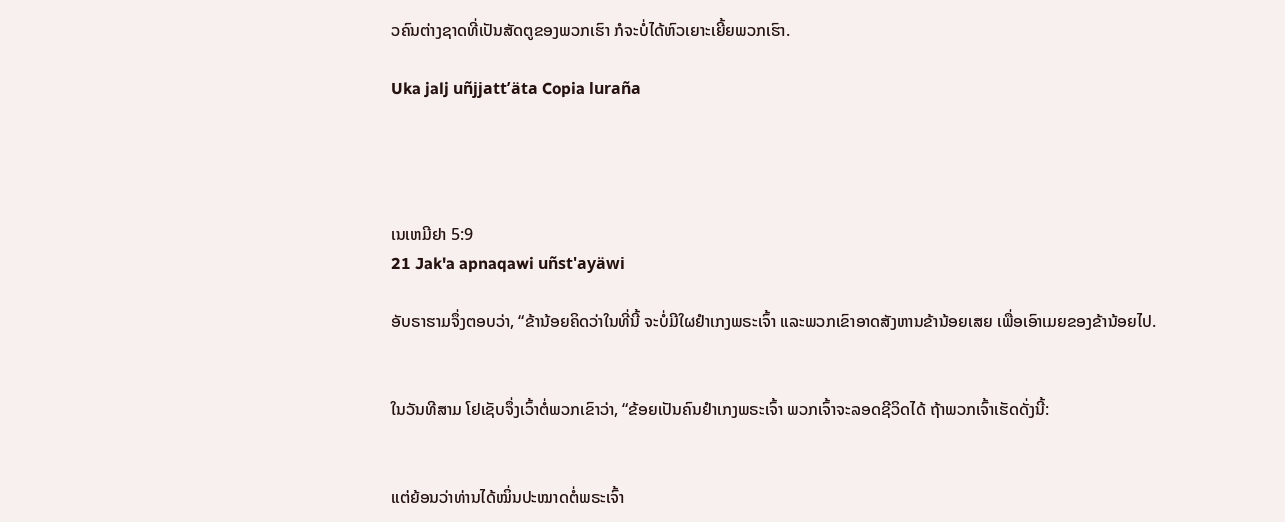ວຄົນຕ່າງຊາດທີ່ເປັນສັດຕູຂອງພວກເຮົາ ກໍຈະບໍ່ໄດ້ຫົວເຍາະເຍີ້ຍພວກເຮົາ.

Uka jalj uñjjattʼäta Copia luraña




ເນເຫມີຢາ 5:9
21 Jak'a apnaqawi uñst'ayäwi

ອັບຣາຮາມຈຶ່ງຕອບວ່າ, “ຂ້ານ້ອຍຄິດວ່າໃນທີ່ນີ້ ຈະບໍ່ມີໃຜຢຳເກງພຣະເຈົ້າ ແລະພວກເຂົາອາດສັງຫານຂ້ານ້ອຍເສຍ ເພື່ອເອົາເມຍຂອງຂ້ານ້ອຍໄປ.


ໃນວັນທີສາມ ໂຢເຊັບຈຶ່ງເວົ້າຕໍ່ພວກເຂົາວ່າ, “ຂ້ອຍເປັນຄົນຢຳເກງພຣະເຈົ້າ ພວກເຈົ້າຈະລອດຊີວິດໄດ້ ຖ້າພວກເຈົ້າເຮັດດັ່ງນີ້:


ແຕ່ຍ້ອນວ່າທ່ານໄດ້ໝິ່ນປະໝາດຕໍ່ພຣະເຈົ້າ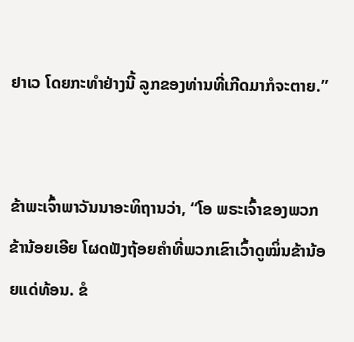ຢາເວ ໂດຍກະທຳຢ່າງນີ້ ລູກຂອງທ່ານທີ່ເກີດມາກໍຈະຕາຍ.”


ຂ້າພະເຈົ້າພາວັນນາອະທິຖານວ່າ, “ໂອ ພຣະເຈົ້າຂອງພວກຂ້ານ້ອຍເອີຍ ໂຜດຟັງຖ້ອຍຄຳທີ່ພວກເຂົາເວົ້າດູໝິ່ນຂ້ານ້ອຍແດ່ທ້ອນ. ຂໍ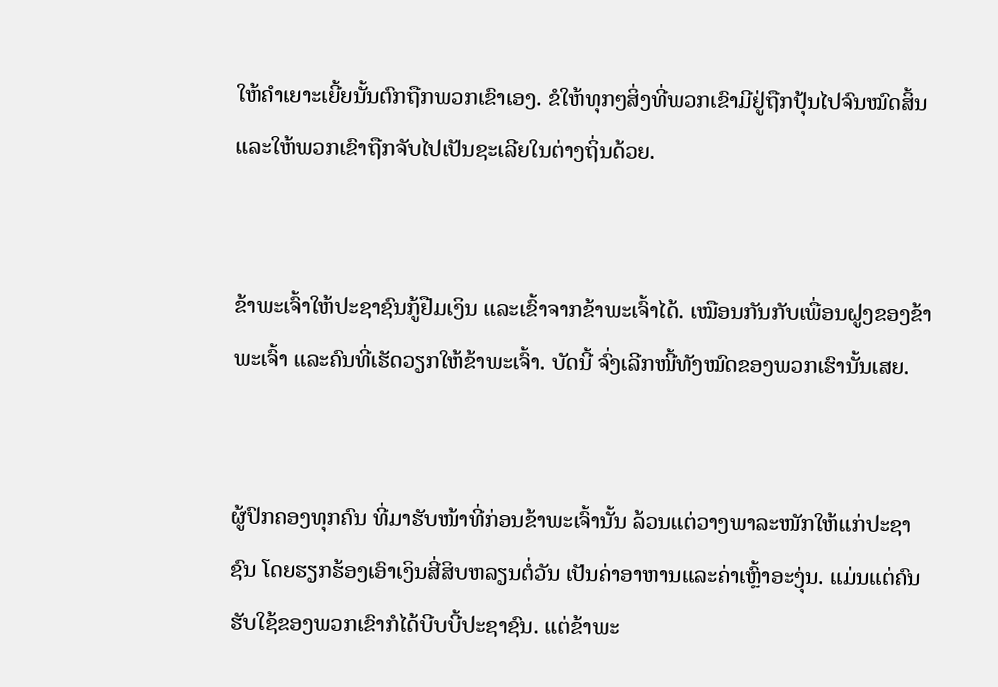ໃຫ້ຄຳເຍາະເຍີ້ຍນັ້ນຕົກຖືກພວກເຂົາເອງ. ຂໍໃຫ້ທຸກໆສິ່ງທີ່ພວກເຂົາມີຢູ່ຖືກປຸ້ນໄປຈົນໝົດສິ້ນ ແລະໃຫ້ພວກເຂົາຖືກຈັບໄປເປັນຊະເລີຍໃນຕ່າງຖິ່ນດ້ວຍ.


ຂ້າພະເຈົ້າໃຫ້ປະຊາຊົນກູ້ຢືມເງິນ ແລະເຂົ້າຈາກຂ້າພະເຈົ້າໄດ້. ເໝືອນກັນກັບເພື່ອນຝູງຂອງຂ້າພະເຈົ້າ ແລະຄົນທີ່ເຮັດວຽກໃຫ້ຂ້າພະເຈົ້າ. ບັດນີ້ ຈົ່ງເລີກໜີ້ທັງໝົດຂອງພວກເຮົານັ້ນເສຍ.


ຜູ້ປົກຄອງທຸກຄົນ ທີ່ມາຮັບໜ້າທີ່ກ່ອນຂ້າພະເຈົ້ານັ້ນ ລ້ວນແຕ່ວາງພາລະໜັກໃຫ້ແກ່ປະຊາຊົນ ໂດຍຮຽກຮ້ອງເອົາເງິນສີ່ສິບຫລຽນຕໍ່ວັນ ເປັນຄ່າອາຫານແລະຄ່າເຫຼົ້າອະງຸ່ນ. ແມ່ນແຕ່ຄົນຮັບໃຊ້ຂອງພວກເຂົາກໍໄດ້ບີບບີ້ປະຊາຊົນ. ແຕ່ຂ້າພະ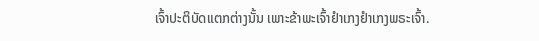ເຈົ້າປະຕິບັດແຕກຕ່າງນັ້ນ ເພາະຂ້າພະເຈົ້າຢຳເກງຢຳເກງພຣະເຈົ້າ.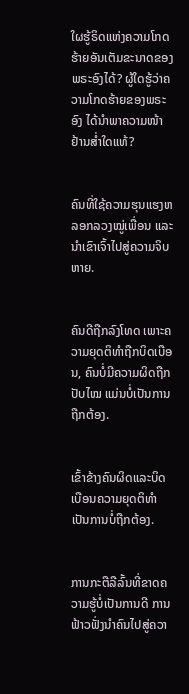ໃຜຮູ້ຣິດແຫ່ງຄວາມໂກດຮ້າຍອັນເຕັມຂະນາດຂອງພຣະອົງໄດ້? ຜູ້ໃດຮູ້ວ່າຄວາມໂກດຮ້າຍຂອງພຣະອົງ ໄດ້ນຳພາຄວາມໜ້າຢ້ານສໍ່າໃດແທ້?


ຄົນທີ່ໃຊ້ຄວາມຮຸນແຮງຫລອກລວງໝູ່ເພື່ອນ ແລະນຳເຂົາເຈົ້າໄປສູ່ຄວາມຈິບຫາຍ.


ຄົນດີຖືກລົງໂທດ ເພາະຄວາມຍຸດຕິທຳຖືກບິດເບືອນ, ຄົນບໍ່ມີຄວາມຜິດຖືກປັບໄໝ ແມ່ນບໍ່ເປັນການຖືກຕ້ອງ.


ເຂົ້າຂ້າງຄົນຜິດແລະບິດເບືອນຄວາມຍຸດຕິທຳເປັນການບໍ່ຖືກຕ້ອງ.


ການກະຕືລືລົ້ນທີ່ຂາດຄວາມຮູ້ບໍ່ເປັນການດີ ການຟ້າວຟັ່ງນຳຄົນໄປສູ່ຄວາ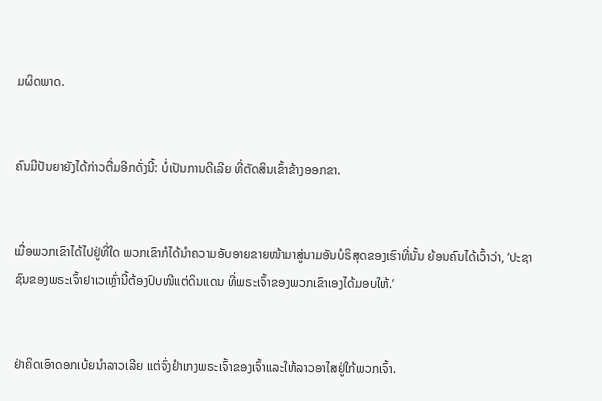ມຜິດພາດ.


ຄົນມີປັນຍາຍັງໄດ້ກ່າວຕື່ມອີກດັ່ງນີ້: ບໍ່ເປັນການດີເລີຍ ທີ່ຕັດສິນເຂົ້າຂ້າງອອກຂາ.


ເມື່ອພວກເຂົາໄດ້ໄປຢູ່ທີ່ໃດ ພວກເຂົາກໍໄດ້ນຳຄວາມອັບອາຍຂາຍໜ້າມາສູ່ນາມອັນບໍຣິສຸດຂອງເຮົາທີ່ນັ້ນ ຍ້ອນຄົນໄດ້ເວົ້າວ່າ, ‘ປະຊາຊົນຂອງພຣະເຈົ້າຢາເວເຫຼົ່ານີ້ຕ້ອງປົບໜີແຕ່ດິນແດນ ທີ່ພຣະເຈົ້າຂອງພວກເຂົາເອງໄດ້ມອບໃຫ້.’


ຢ່າຄິດເອົາດອກເບ້ຍນຳລາວເລີຍ ແຕ່ຈົ່ງຢຳເກງພຣະເຈົ້າຂອງເຈົ້າແລະໃຫ້ລາວອາໄສຢູ່ໃກ້ພວກເຈົ້າ.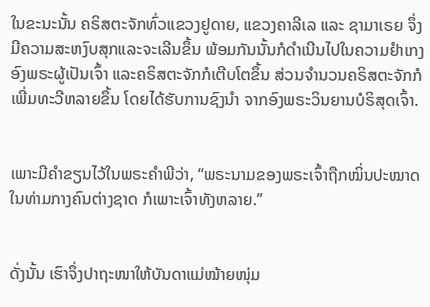ໃນຂະນະນັ້ນ ຄຣິສຕະຈັກທົ່ວແຂວງຢູດາຍ, ແຂວງຄາລີເລ ແລະ ຊາມາເຣຍ ຈຶ່ງມີຄວາມສະຫງົບສຸກແລະຈະເລີນຂຶ້ນ ພ້ອມກັນນັ້ນກໍດຳເນີນໄປໃນຄວາມຢຳເກງອົງພຣະຜູ້ເປັນເຈົ້າ ແລະຄຣິສຕະຈັກກໍເຕີບໂຕຂຶ້ນ ສ່ວນຈຳນວນຄຣິສຕະຈັກກໍເພີ່ມທະວີຫລາຍຂຶ້ນ ໂດຍໄດ້ຮັບການຊົງນຳ ຈາກອົງພຣະວິນຍານບໍຣິສຸດເຈົ້າ.


ເພາະມີຄຳຂຽນໄວ້ໃນພຣະຄຳພີວ່າ, “ພຣະນາມຂອງພຣະເຈົ້າຖືກໝິ່ນປະໝາດໃນທ່າມກາງຄົນຕ່າງຊາດ ກໍເພາະເຈົ້າທັງຫລາຍ.”


ດັ່ງນັ້ນ ເຮົາຈຶ່ງປາຖະໜາໃຫ້ບັນດາແມ່ໝ້າຍໜຸ່ມ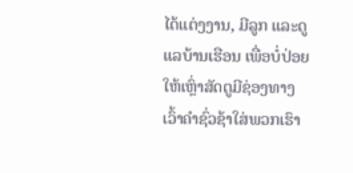ໄດ້ແຕ່ງງານ, ມີລູກ ແລະດູແລບ້ານເຮືອນ ເພື່ອບໍ່ປ່ອຍໃຫ້ເຫຼົ່າສັດຕູມີຊ່ອງທາງເວົ້າຄຳຊົ່ວຊ້າໃສ່ພວກເຮົາ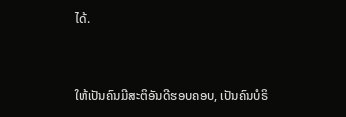ໄດ້.


ໃຫ້ເປັນຄົນມີສະຕິອັນດີຮອບຄອບ, ເປັນຄົນບໍຣິ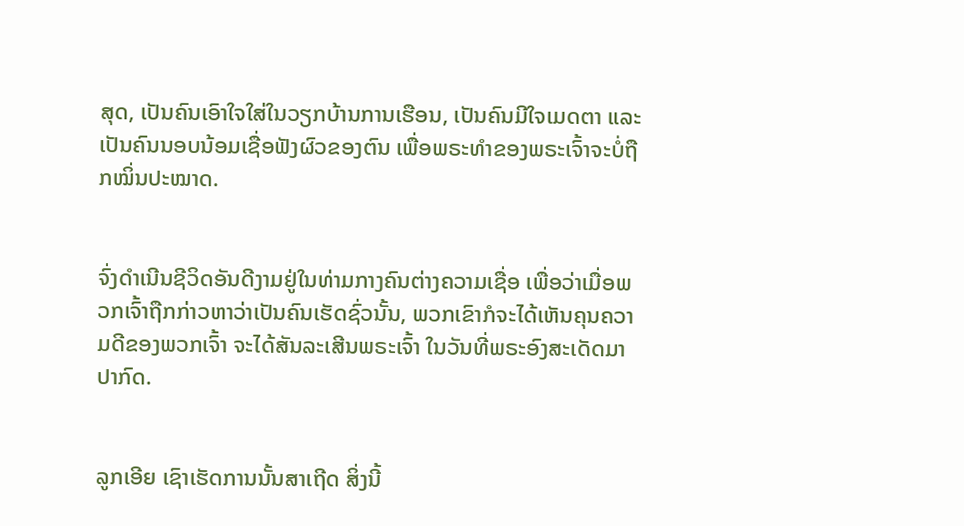ສຸດ, ເປັນຄົນເອົາໃຈໃສ່ໃນວຽກບ້ານການເຮືອນ, ເປັນຄົນມີໃຈເມດຕາ ແລະ ເປັນຄົນນອບນ້ອມເຊື່ອຟັງຜົວຂອງຕົນ ເພື່ອພຣະທຳຂອງພຣະເຈົ້າຈະບໍ່ຖືກໝິ່ນປະໝາດ.


ຈົ່ງດຳເນີນຊີວິດອັນດີງາມຢູ່ໃນທ່າມກາງຄົນຕ່າງຄວາມເຊື່ອ ເພື່ອວ່າເມື່ອພວກເຈົ້າຖືກກ່າວຫາວ່າເປັນຄົນເຮັດຊົ່ວນັ້ນ, ພວກເຂົາກໍຈະໄດ້ເຫັນຄຸນຄວາມດີຂອງພວກເຈົ້າ ຈະໄດ້ສັນລະເສີນພຣະເຈົ້າ ໃນວັນທີ່ພຣະອົງສະເດັດມາປາກົດ.


ລູກເອີຍ ເຊົາເຮັດການນັ້ນສາເຖີດ ສິ່ງນີ້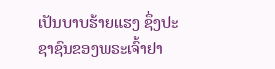ເປັນບາບຮ້າຍແຮງ ຊຶ່ງປະຊາຊົນຂອງພຣະເຈົ້າຢາ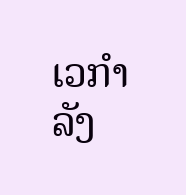ເວກຳລັງ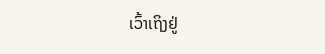ເວົ້າເຖິງຢູ່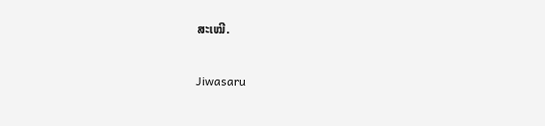ສະເໝີ.


Jiwasaru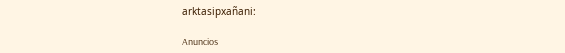arktasipxañani:

Anuncios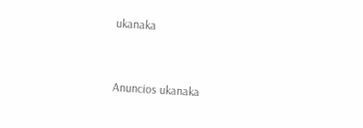ukanaka


Anuncios ukanaka